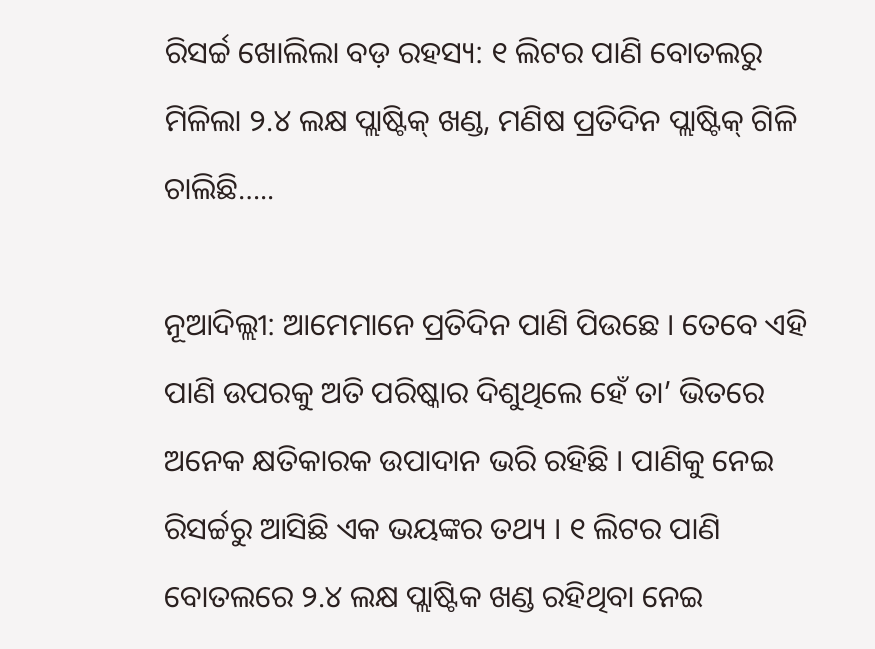ରିସର୍ଚ୍ଚ ଖୋଲିଲା ବଡ଼ ରହସ୍ୟ: ୧ ଲିଟର ପାଣି ବୋତଲରୁ ମିଳିଲା ୨.୪ ଲକ୍ଷ ପ୍ଲାଷ୍ଟିକ୍ ଖଣ୍ଡ, ମଣିଷ ପ୍ରତିଦିନ ପ୍ଲାଷ୍ଟିକ୍ ଗିଳି ଚାଲିଛି…..

ନୂଆଦିଲ୍ଲୀ: ଆମେମାନେ ପ୍ରତିଦିନ ପାଣି ପିଉଛେ । ତେବେ ଏହି ପାଣି ଉପରକୁ ଅତି ପରିଷ୍କାର ଦିଶୁଥିଲେ ହେଁ ତା’ ଭିତରେ ଅନେକ କ୍ଷତିକାରକ ଉପାଦାନ ଭରି ରହିଛି । ପାଣିକୁ ନେଇ ରିସର୍ଚ୍ଚରୁ ଆସିଛି ଏକ ଭୟଙ୍କର ତଥ୍ୟ । ୧ ଲିଟର ପାଣି ବୋତଲରେ ୨.୪ ଲକ୍ଷ ପ୍ଲାଷ୍ଟିକ ଖଣ୍ଡ ରହିଥିବା ନେଇ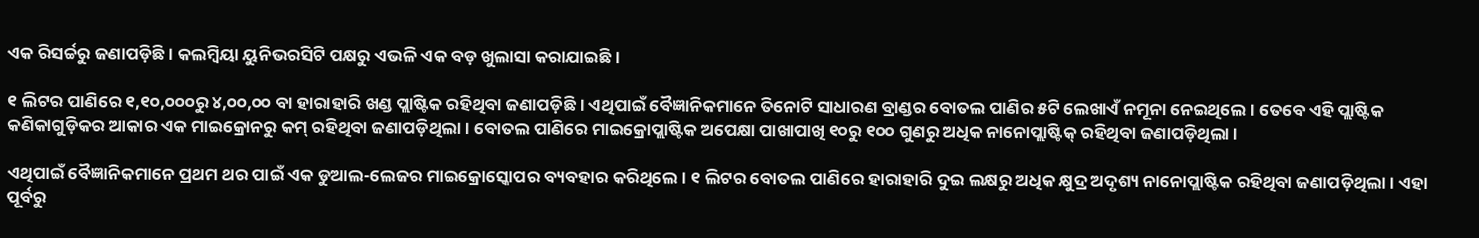ଏକ ରିସର୍ଚ୍ଚରୁ ଜଣାପଡ଼ିଛି । କଲମ୍ବିୟା ୟୁନିଭରସିଟି ପକ୍ଷରୁ ଏଭଳି ଏକ ବଡ଼ ଖୁଲାସା କରାଯାଇଛି ।

୧ ଲିଟର ପାଣିରେ ୧,୧୦,୦୦୦ରୁ ୪,୦୦,୦୦ ବା ହାରାହାରି ଖଣ୍ଡ ପ୍ଲାଷ୍ଟିକ ରହିଥିବା ଜଣାପଡ଼ିଛି । ଏଥିପାଇଁ ବୈଜ୍ଞାନିକମାନେ ତିନୋଟି ସାଧାରଣ ବ୍ରାଣ୍ଡର ବୋତଲ ପାଣିର ୫ଟି ଲେଖାଏଁ ନମୂନା ନେଇଥିଲେ । ତେବେ ଏହି ପ୍ଲାଷ୍ଟିକ କଣିକାଗୁଡ଼ିକର ଆକାର ଏକ ମାଇକ୍ରୋନରୁ କମ୍ ରହିଥିବା ଜଣାପଡ଼ିଥିଲା । ବୋତଲ ପାଣିରେ ମାଇକ୍ରୋପ୍ଲାଷ୍ଟିକ ଅପେକ୍ଷା ପାଖାପାଖି ୧୦ରୁ ୧୦୦ ଗୁଣରୁ ଅଧିକ ନାନୋପ୍ଲାଷ୍ଟିକ୍ ରହିଥିବା ଜଣାପଡ଼ିଥିଲା ।

ଏଥିପାଇଁ ବୈଜ୍ଞାନିକମାନେ ପ୍ରଥମ ଥର ପାଇଁ ଏକ ଡୁଆଲ-ଲେଜର ମାଇକ୍ରୋସ୍କୋପର ବ୍ୟବହାର କରିଥିଲେ । ୧ ଲିଟର ବୋତଲ ପାଣିରେ ହାରାହାରି ଦୁଇ ଲକ୍ଷରୁ ଅଧିକ କ୍ଷୁଦ୍ର ଅଦୃଶ୍ୟ ନାନୋପ୍ଲାଷ୍ଟିକ ରହିଥିବା ଜଣାପଡ଼ିଥିଲା । ଏହା ପୂର୍ବରୁ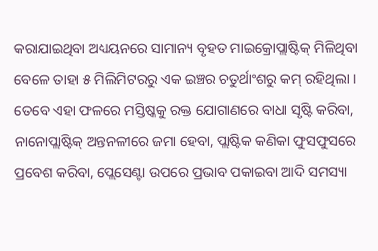କରାଯାଇଥିବା ଅଧ୍ୟୟନରେ ସାମାନ୍ୟ ବୃହତ ମାଇକ୍ରୋପ୍ଲାଷ୍ଟିକ୍ ମିଳିଥିବା ବେଳେ ତାହା ୫ ମିଲିମିଟରରୁ ଏକ ଇଞ୍ଚର ଚତୁର୍ଥାଂଶରୁ କମ୍ ରହିଥିଲା । ତେବେ ଏହା ଫଳରେ ମସ୍ତିଷ୍କକୁ ରକ୍ତ ଯୋଗାଣରେ ବାଧା ସୃଷ୍ଟି କରିବା, ନାନୋପ୍ଲାଷ୍ଟିକ୍ ଅନ୍ତନଳୀରେ ଜମା ହେବା, ପ୍ଲାଷ୍ଟିକ କଣିକା ଫୁସଫୁସରେ ପ୍ରବେଶ କରିବା, ପ୍ଲେସେଣ୍ଟା ଉପରେ ପ୍ରଭାବ ପକାଇବା ଆଦି ସମସ୍ୟା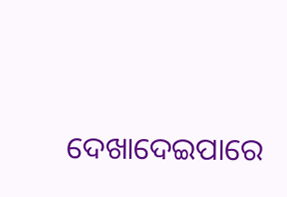ଦେଖାଦେଇପାରେ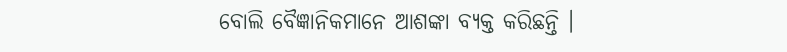ବୋଲି ବୈଜ୍ଞାନିକମାନେ ଆଶଙ୍କା ବ୍ୟକ୍ତ କରିଛନ୍ତି ।